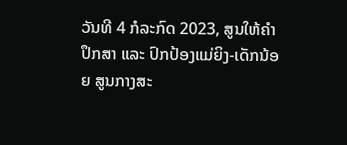ວັນທີ 4 ກໍລະກົດ 2023, ສູນໃຫ້ຄຳປຶກສາ ແລະ ປົກປ້ອງແມ່ຍິງ-ເດັກນ້ອຍ ສູນກາງສະ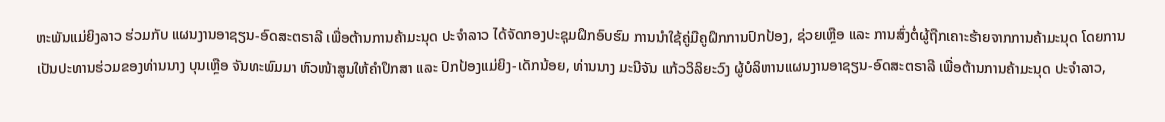ຫະພັນແມ່ຍິງລາວ ຮ່ວມກັບ ແຜນງານອາຊຽນ-ອົດສະຕຣາລີ ເພື່ອຕ້ານການຄ້າມະນຸດ ປະຈຳລາວ ໄດ້ຈັດກອງປະຊຸມຝຶກອົບຮົມ ການນຳໃຊ້ຄູ່ມືຄູຝຶກການປົກປ້ອງ, ຊ່ວຍເຫຼືອ ແລະ ການສົ່ງຕໍ່ຜູ້ຖືກເຄາະຮ້າຍຈາກການຄ້າມະນຸດ ໂດຍການເປັນປະທານຮ່ວມຂອງທ່ານນາງ ບຸນເຫຼືອ ຈັນທະພົມມາ ຫົວໜ້າສູນໃຫ້ຄຳປຶກສາ ແລະ ປົກປ້ອງແມ່ຍິງ-ເດັກນ້ອຍ, ທ່ານນາງ ມະນີຈັນ ແກ້ວວິລິຍະວົງ ຜູ້ບໍລິຫານແຜນງານອາຊຽນ-ອົດສະຕຣາລີ ເພື່ອຕ້ານການຄ້າມະນຸດ ປະຈຳລາວ,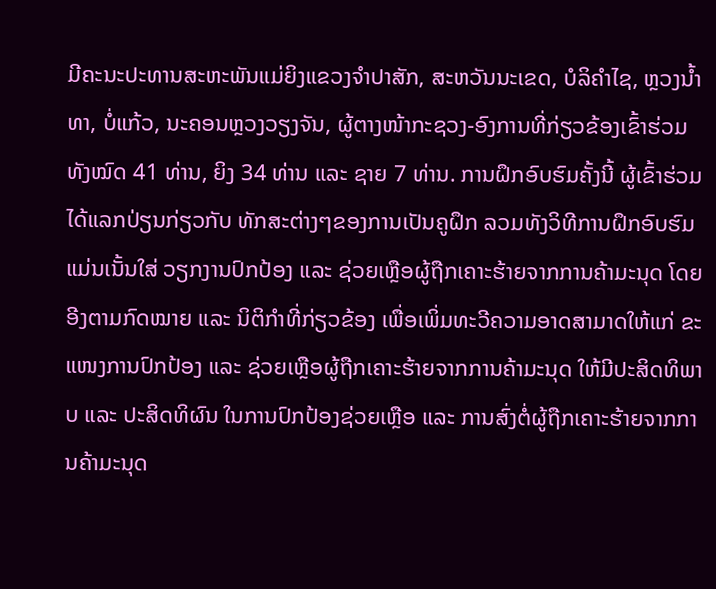ມີຄະນະປະທານສະຫະພັນແມ່ຍິງແຂວງຈຳປາສັກ, ສະຫວັນນະເຂດ, ບໍລິຄຳໄຊ, ຫຼວງນໍ້າທາ, ບໍ່ແກ້ວ, ນະຄອນຫຼວງວຽງຈັນ, ຜູ້ຕາງໜ້າກະຊວງ-ອົງການທີ່ກ່ຽວຂ້ອງເຂົ້າຮ່ວມທັງໝົດ 41 ທ່ານ, ຍິງ 34 ທ່ານ ແລະ ຊາຍ 7 ທ່ານ. ການຝຶກອົບຮົມຄັ້ງນີ້ ຜູ້ເຂົ້າຮ່ວມໄດ້ແລກປ່ຽນກ່ຽວກັບ ທັກສະຕ່າງໆຂອງການເປັນຄູຝຶກ ລວມທັງວິທີການຝຶກອົບຮົມ ແມ່ນເນັ້ນໃສ່ ວຽກງານປົກປ້ອງ ແລະ ຊ່ວຍເຫຼືອຜູ້ຖືກເຄາະຮ້າຍຈາກການຄ້າມະນຸດ ໂດຍອີງຕາມກົດໝາຍ ແລະ ນິຕິກໍາທີ່ກ່ຽວຂ້ອງ ເພື່ອເພິ່ມທະວີຄວາມອາດສາມາດໃຫ້ແກ່ ຂະແໜງການປົກປ້ອງ ແລະ ຊ່ວຍເຫຼືອຜູ້ຖືກເຄາະຮ້າຍຈາກການຄ້າມະນຸດ ໃຫ້ມີປະສິດທິພາບ ແລະ ປະສິດທິຜົນ ໃນການປົກປ້ອງຊ່ວຍເຫຼືອ ແລະ ການສົ່ງຕໍ່ຜູ້ຖືກເຄາະຮ້າຍຈາກການຄ້າມະນຸດ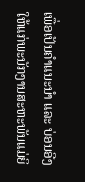ເພື່ອເປັນຄໍາແນະນໍາ ແລະ ບ່ອນອີງ ໃຫ້ແກ່ພະນັກງານສະຫະພັນແມ່ຍິ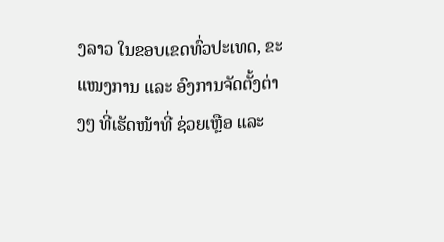ງລາວ ໃນຂອບເຂດທົ່ວປະເທດ, ຂະແໜງການ ແລະ ອົງການຈັດຕັ້ງຕ່າງໆ ທີ່ເຮັດໜ້າທີ່ ຊ່ວຍເຫຼືອ ແລະ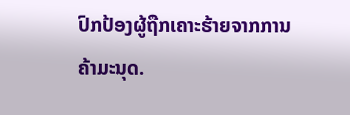ປົກປ້ອງຜູ້ຖືກເຄາະຮ້າຍຈາກການຄ້າມະນຸດ.